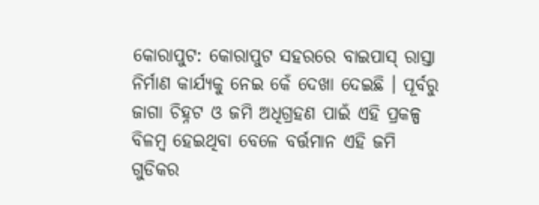କୋରାପୁଟ: କୋରାପୁଟ ସହରରେ ବାଇପାସ୍ ରାସ୍ତା ନିର୍ମାଣ କାର୍ଯ୍ୟକୁ ନେଇ କେଁ ଦେଖା ଦେଇଛି । ପୂର୍ବରୁ ଜାଗା ଚିହ୍ନଟ ଓ ଜମି ଅଧିଗ୍ରହଣ ପାଇଁ ଏହି ପ୍ରକଳ୍ପ ବିଳମ୍ୱ ହେଇଥିବା ବେଳେ ବର୍ତ୍ତମାନ ଏହି ଜମି ଗୁଡିକର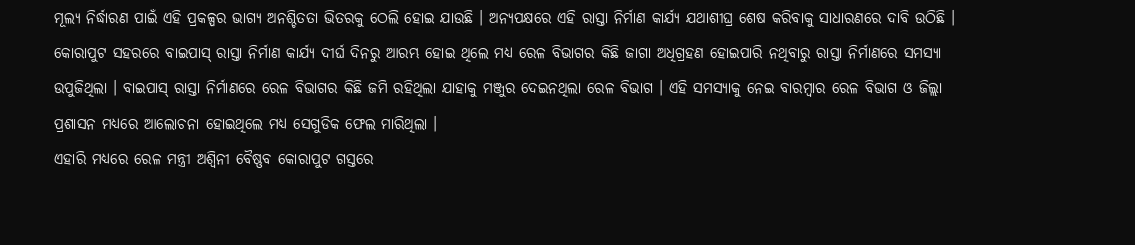ମୂଲ୍ୟ ନିର୍ଦ୍ଧାରଣ ପାଇଁ ଏହି ପ୍ରକଳ୍ପର ଭାଗ୍ୟ ଅନଶ୍ଚିତତା ଭିତରକୁ ଠେଲି ହୋଇ ଯାଉଛି । ଅନ୍ୟପକ୍ଷରେ ଏହି ରାସ୍ତା ନିର୍ମାଣ କାର୍ଯ୍ୟ ଯଥାଶୀଘ୍ର ଶେଷ କରିବାକୁ ସାଧାରଣରେ ଦାବି ଉଠିଛି ।
କୋରାପୁଟ ସହରରେ ବାଇପାସ୍ ରାସ୍ତା ନିର୍ମାଣ କାର୍ଯ୍ୟ ଦୀର୍ଘ ଦିନରୁ ଆରମ୍ଭ ହୋଇ ଥିଲେ ମଧ୍ୟ ରେଳ ବିଭାଗର କିଛି ଜାଗା ଅଧିଗ୍ରହଣ ହୋଇପାରି ନଥିବାରୁ ରାସ୍ତା ନିର୍ମାଣରେ ସମସ୍ୟା ଉପୁଜିଥିଲା । ବାଇପାସ୍ ରାସ୍ତା ନିର୍ମାଣରେ ରେଳ ବିଭାଗର କିଛି ଜମି ରହିଥିଲା ଯାହାକୁ ମଞ୍ଜୁର ଦେଇନଥିଲା ରେଳ ବିଭାଗ । ଏହି ସମସ୍ୟାକୁ ନେଇ ବାରମ୍ବାର ରେଳ ବିଭାଗ ଓ ଜିଲ୍ଲା ପ୍ରଶାସନ ମଧ୍ୟରେ ଆଲୋଚନା ହୋଇଥିଲେ ମଧ୍ୟ ସେଗୁଡିକ ଫେଲ ମାରିଥିଲା ।
ଏହାରି ମଧ୍ୟରେ ରେଳ ମନ୍ତ୍ରୀ ଅଶ୍ବିନୀ ବୈଷ୍ଣବ କୋରାପୁଟ ଗସ୍ତରେ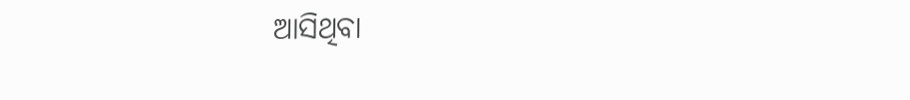ଆସିଥିବା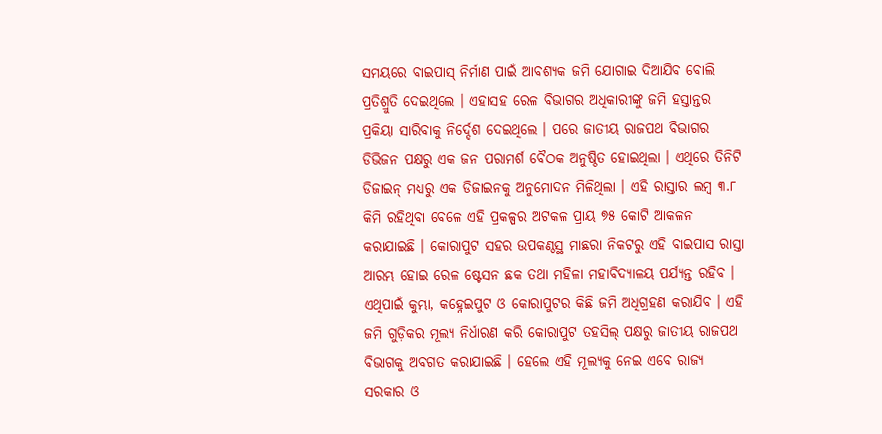ସମୟରେ ବାଇପାସ୍ ନିର୍ମାଣ ପାଇଁ ଆବଶ୍ୟକ ଜମି ଯୋଗାଇ ଦିଆଯିବ ବୋଲି ପ୍ରତିଶ୍ରୁତି ଦେଇଥିଲେ । ଏହାସହ ରେଳ ବିଭାଗର ଅଧିକାରୀଙ୍କୁ ଜମି ହସ୍ତାନ୍ତର ପ୍ରକିୟା ସାରିବାକୁ ନିର୍ଦ୍ଦେଶ ଦେଇଥିଲେ । ପରେ ଜାତୀୟ ରାଜପଥ ବିଭାଗର ଡିଭିଜନ ପକ୍ଷରୁ ଏକ ଜନ ପରାମର୍ଶ ବୈଠକ ଅନୁଷ୍ଠିତ ହୋଇଥିଲା । ଏଥିରେ ତିନିଟି ଡିଜାଇନ୍ ମଧ୍ୟରୁ ଏକ ଡିଜାଇନକୁ ଅନୁମୋଦନ ମିଳିଥିଲା । ଏହି ରାସ୍ତାର ଲମ୍ବ ୩.୮ କିମି ରହିଥିବା ବେଳେ ଏହି ପ୍ରକଳ୍ପର ଅଟକଳ ପ୍ରାୟ ୭୫ କୋଟି ଆକଳନ କରାଯାଇଛି । କୋରାପୁଟ ସହର ଉପକଣ୍ଠସ୍ଥ ମାଛରା ନିକଟରୁ ଏହି ବାଇପାସ ରାସ୍ତା ଆରମ୍ଭ ହୋଇ ରେଳ ଷ୍ଟେସନ ଛକ ତଥା ମହିଳା ମହାବିଦ୍ୟାଳୟ ପର୍ଯ୍ୟନ୍ତ ରହିବ । ଏଥିପାଇଁ କୁମ୍ଭା, କହ୍ନେଇପୁଟ ଓ କୋରାପୁଟର କିଛି ଜମି ଅଧିଗ୍ରହଣ କରାଯିବ । ଏହି ଜମି ଗୁଡ଼ିକର ମୂଲ୍ୟ ନିର୍ଧାରଣ କରି କୋରାପୁଟ ତହସିଲ୍ ପକ୍ଷରୁ ଜାତୀୟ ରାଜପଥ ବିଭାଗକୁ ଅବଗତ କରାଯାଇଛି । ହେଲେ ଏହି ମୂଲ୍ୟକୁ ନେଇ ଏବେ ରାଜ୍ୟ ସରକାର ଓ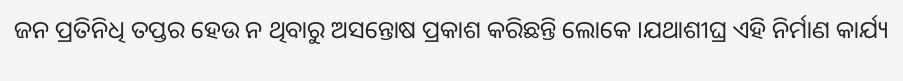ଜନ ପ୍ରତିନିଧି ତପ୍ତର ହେଉ ନ ଥିବାରୁ ଅସନ୍ତୋଷ ପ୍ରକାଶ କରିଛନ୍ତି ଲୋକେ ।ଯଥାଶୀଘ୍ର ଏହି ନିର୍ମାଣ କାର୍ଯ୍ୟ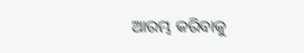ଆରମ୍ଭ କରିବାକୁ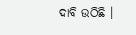ଦାବି ଉଠିଛି ।